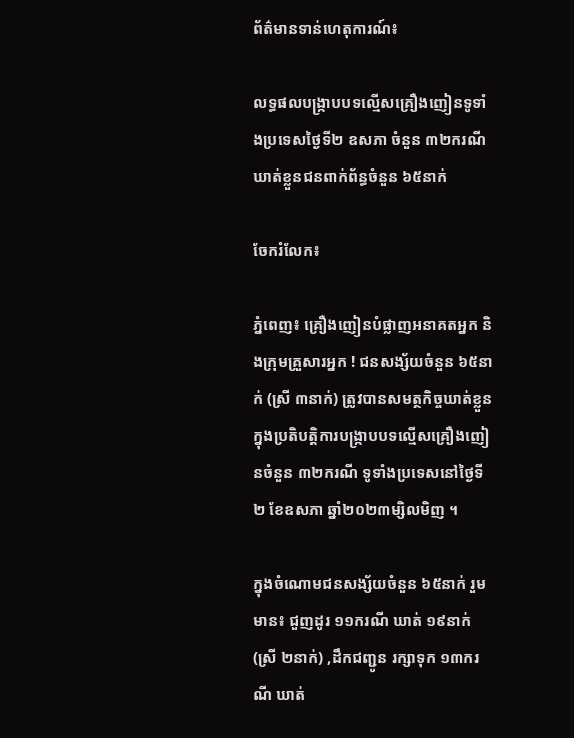ព័ត៌មានទាន់ហេតុការណ៍៖

លទ្ធផលបង្ក្រាបបទល្មើសគ្រឿងញៀនទូទាំងប្រទេសថ្ងៃទី២ ឧសភា ចំនួន ៣២ករណី ឃាត់ខ្លួនជនពាក់ព័ន្ធចំនួន ៦៥នាក់

ចែករំលែក៖

ភ្នំពេញ៖ គ្រឿងញៀនបំផ្លាញអនាគតអ្នក និងក្រុមគ្រួសារអ្នក ! ជនសង្ស័យចំនួន ៦៥នាក់ (ស្រី ៣នាក់) ត្រូវបានសមត្ថកិច្ចឃាត់ខ្លួន ក្នុងប្រតិបត្តិការបង្ក្រាបបទល្មើសគ្រឿងញៀនចំនួន ៣២ករណី ទូទាំងប្រទេសនៅថ្ងៃទី២ ខែឧសភា ឆ្នាំ២០២៣ម្សិលមិញ ។

ក្នុងចំណោមជនសង្ស័យចំនួន ៦៥នាក់ រួមមាន៖ ជួញដូរ ១១ករណី ឃាត់ ១៩នាក់ (ស្រី ២នាក់) ,ដឹកជញ្ជូន រក្សាទុក ១៣ករណី ឃាត់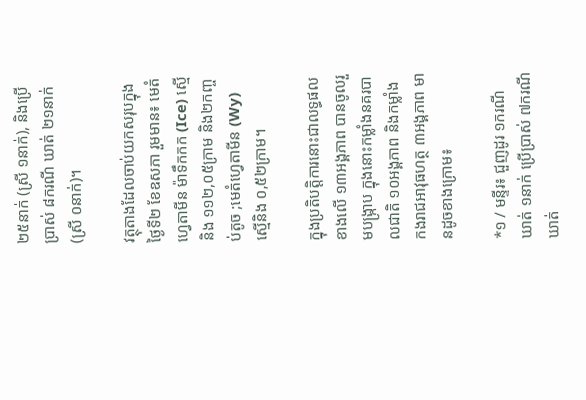២៥នាក់ (ស្រី ១នាក់), និងប្រើប្រាស់ ៨ករណី ឃាត់ ២១នាក់ (ស្រី ០នាក់)។

វត្ថុតាងដែលចាប់យកសរុបក្នុងថ្ងៃទី២ ខែឧសភា រួមមាន៖ មេតំហ្វេតាមីន ម៉ាទឹកកក (Ice) ស្មេីនិង ១១២,០៥ក្រាម និង២កញ្ចប់តូច ;មេតំហ្វេតាមីន (Wy) ស្មេីនិង ០,៥២ក្រាម។

ក្នុងប្រតិបត្តិការនោះជាលទ្ធផលខាងលើ ១៣អង្គភាព បានចូលរួមបង្ក្រាប ក្នុងនោះកម្លាំងនគរបាលជាតិ ១០អង្គភាព និងកម្លាំងកងរាជអាវុធហត្ថ ៣អង្គភាព មានដូចខាងក្រោម៖

*១ / មន្ទីរ៖ ជួញដូរ ១ករណី ឃាត់ ១នាក់ ប្រើប្រាស់ ៧ករណី ឃាត់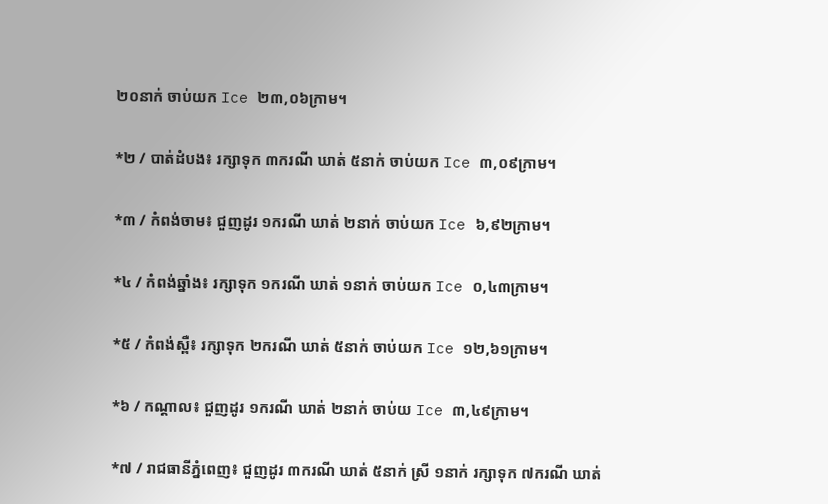២០នាក់ ចាប់យក Ice ២៣,០៦ក្រាម។

*២ / បាត់ដំបង៖ រក្សាទុក ៣ករណី ឃាត់ ៥នាក់ ចាប់យក Ice ៣,០៩ក្រាម។

*៣ / កំពង់ចាម៖ ជួញដូរ ១ករណី ឃាត់ ២នាក់ ចាប់យក Ice ៦,៩២ក្រាម។

*៤ / កំពង់ឆ្នាំង៖ រក្សាទុក ១ករណី ឃាត់ ១នាក់ ចាប់យក Ice ០,៤៣ក្រាម។

*៥ / កំពង់ស្ពឺ៖ រក្សាទុក ២ករណី ឃាត់ ៥នាក់ ចាប់យក Ice ១២,៦១ក្រាម។

*៦ / កណ្តាល៖ ជួញដូរ ១ករណី ឃាត់ ២នាក់ ចាប់យ Ice ៣,៤៩ក្រាម។

*៧ / រាជធានីភ្នំពេញ៖ ជួញដូរ ៣ករណី ឃាត់ ៥នាក់ ស្រី ១នាក់ រក្សាទុក ៧ករណី ឃាត់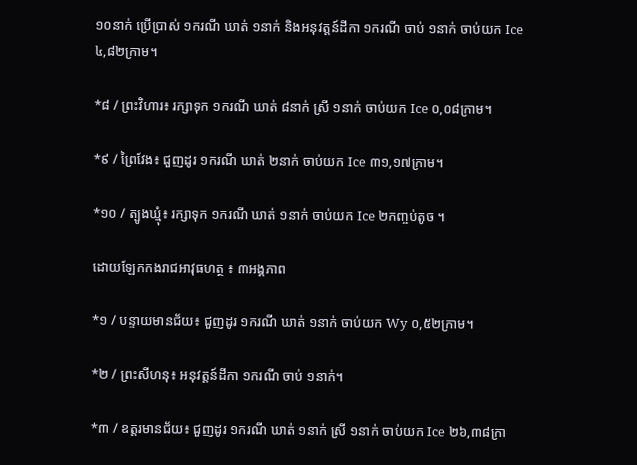១០នាក់ ប្រើប្រាស់ ១ករណី ឃាត់ ១នាក់ និងអនុវត្តន៍ដីកា ១ករណី ចាប់ ១នាក់ ចាប់យក Ice ៤,៨២ក្រាម។

*៨ / ព្រះវិហារ៖ រក្សាទុក ១ករណី ឃាត់ ៨នាក់ ស្រី ១នាក់ ចាប់យក Ice ០,០៨ក្រាម។

*៩ / ព្រៃវែង៖ ជួញដូរ ១ករណី ឃាត់ ២នាក់ ចាប់យក Ice ៣១,១៧ក្រាម។

*១០ / ត្បូងឃ្មុំ៖ រក្សាទុក ១ករណី ឃាត់ ១នាក់ ចាប់យក Ice ២កញ្ចប់តូច ។

ដោយឡែកកងរាជអាវុធហត្ថ ៖ ៣អង្គភាព

*១ / បន្ទាយមានជ័យ៖ ជួញដូរ ១ករណី ឃាត់ ១នាក់ ចាប់យក Wy ០,៥២ក្រាម។

*២ / ព្រះសីហនុ៖ អនុវត្តន៍ដីកា ១ករណី ចាប់ ១នាក់។

*៣ / ឧត្តរមានជ័យ៖ ជួញដូរ ១ករណី ឃាត់ ១នាក់ ស្រី ១នាក់ ចាប់យក Ice ២៦,៣៨ក្រា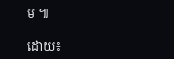ម ៕

ដោយ៖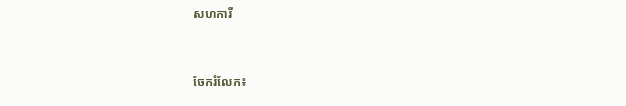សហការី


ចែករំលែក៖